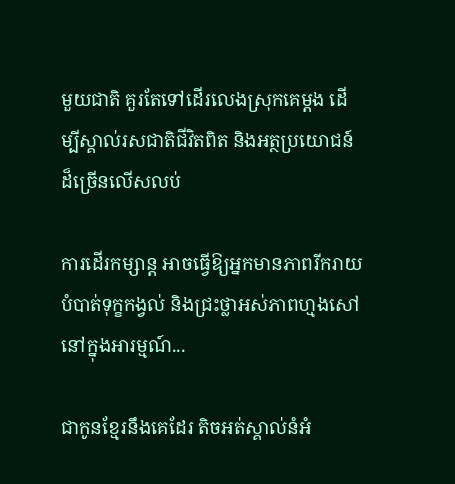មួយជាតិ គួរតែទៅដើរលេងស្រុកគេម្តង ដើម្បីស្គាល់រសជាតិជីវិតពិត និងអត្ថប្រយោជន៍ដ៏ច្រើនលើសលប់

ការដើរកម្សាន្ត អាចធ្វើឱ្យអ្នកមានភាពរីករាយ បំបាត់ទុក្ខកង្វល់ និងជ្រះថ្លាអស់ភាពហ្មងសៅនៅក្នុងអារម្មណ៍...

ជាកូនខ្មែរនឹងគេដែរ តិចអត់ស្គាល់នំអំ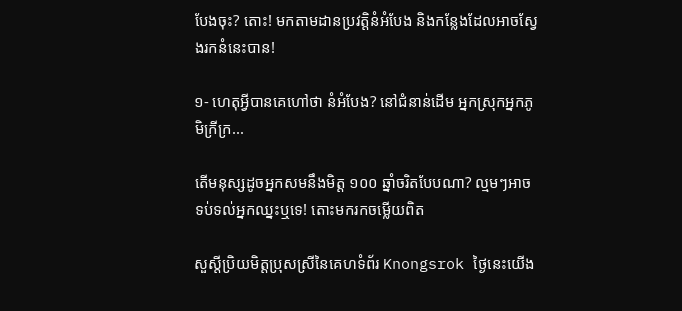បែងចុះ? តោះ! មកតាមដានប្រវត្តិនំអំបែង និងកន្លែងដែលអាចស្វែងរកនំនេះបាន!

១- ហេតុអ្វីបានគេហៅថា នំអំបែង? នៅជំនាន់ដើម អ្នកស្រុកអ្នកភូមិក្រីក្រ...

តើមនុស្សដូចអ្នកសមនឹងមិត្ត ១០០ ឆ្នាំចរិតបែបណា? ល្មមៗអាចទប់ទល់អ្នកឈ្នះឬទេ! តោះមករកចម្លើយពិត

សួស្តីប្រិយមិត្តប្រុសស្រីនៃគេហទំព័រ Knongsrok ថ្ងៃនេះយើង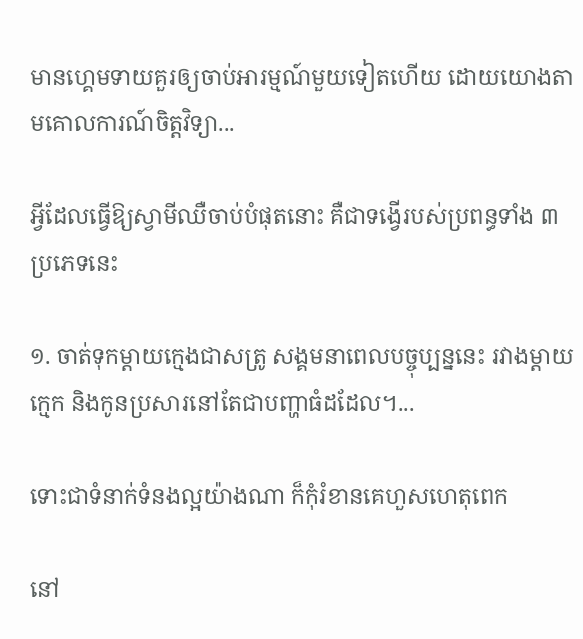មានហ្គេមទាយគួរឲ្យចាប់អារម្មណ៍មួយទៀតហើយ ដោយយោងតាមគោលការណ៍ចិត្តវិទ្យា...

អ្វីដែលធ្វើឱ្យស្វាមីឈឺចាប់បំផុតនោះ គឺជាទង្វើរបស់ប្រពន្ធទាំង ៣ ប្រភេទនេះ

១. ចាត់ទុកម្តាយក្មេងជាសត្រូ សង្គមនាពេលបច្ចុប្បន្ននេះ រវាងម្តាយក្មេក និងកូនប្រសារនៅតែជាបញ្ហាធំដដែល។...

ទោះជាទំនាក់ទំនងល្អយ៉ាងណា ក៏កុំរំខានគេហួសហេតុពេក

នៅ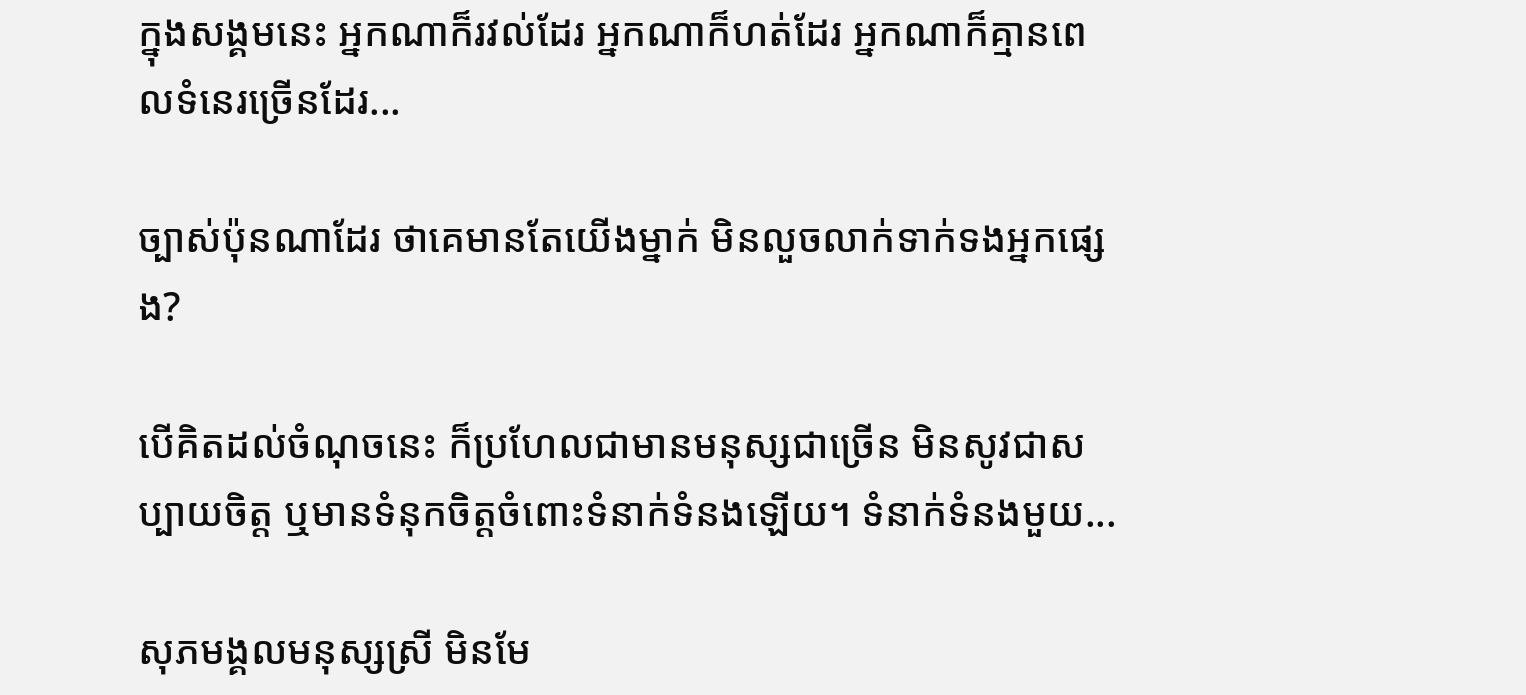ក្នុងសង្គមនេះ អ្នកណាក៏រវល់ដែរ អ្នកណាក៏ហត់ដែរ អ្នកណាក៏គ្មានពេលទំនេរច្រើនដែរ...

ច្បាស់ប៉ុនណាដែរ ថាគេមានតែយើងម្នាក់ មិនលួចលាក់ទាក់ទងអ្នកផ្សេង?

បើគិតដល់ចំណុចនេះ ក៏ប្រហែលជាមានមនុស្សជាច្រើន មិនសូវជាសប្បាយចិត្ត ឬមានទំនុកចិត្តចំពោះទំនាក់ទំនងឡើយ។ ទំនាក់ទំនងមួយ...

សុភមង្គលមនុស្សស្រី មិនមែ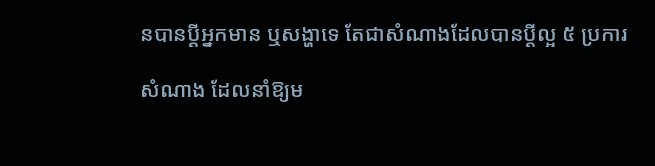នបានប្ដីអ្នកមាន ឬសង្ហាទេ តែជាសំណាងដែលបានប្ដីល្អ ៥ ប្រការ

សំណាង ដែលនាំឱ្យម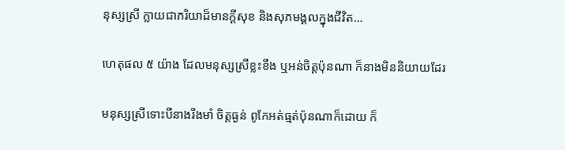នុស្សស្រី ក្លាយជាភរិយាដ៏មានក្ដីសុខ និងសុភមង្គលក្នុងជីវិត...

ហេតុផល ៥ យ៉ាង ដែលមនុស្សស្រីខ្លះខឹង ឬអន់ចិត្តប៉ុនណា ក៏នាងមិននិយាយដែរ

មនុស្សស្រីទោះបីនាងរឹងមាំ ចិត្តធ្ងន់ ពូកែអត់ធ្មត់ប៉ុនណាក៏ដោយ ក៏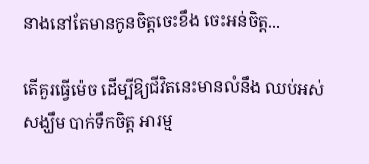នាងនៅតែមានកូនចិត្តចេះខឹង ចេះអន់ចិត្ត...

តើគួរធ្វើម៉េច ដើម្បីឱ្យជីវិតនេះមានលំនឹង ឈប់អស់សង្ឃឹម បាក់ទឹកចិត្ត អារម្ម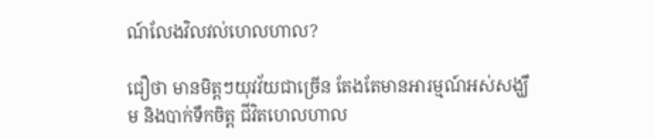ណ៍លែងវិលវល់ហេលហាល?

ជឿថា មានមិត្តៗយុវវ័យជាច្រើន តែងតែមានអារម្មណ៍អស់សង្ឃឹម និងបាក់ទឹកចិត្ត ជីវិតហេលហាល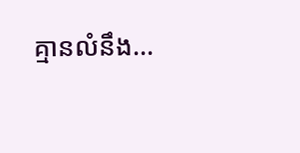គ្មានលំនឹង...